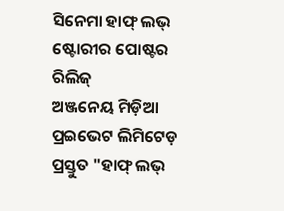ସିନେମା ହାଫ୍ ଲଭ୍ ଷ୍ଟୋରୀର ପୋଷ୍ଟର ରିଲିଜ୍
ଅଞ୍ଜନେୟ ମିଡ଼ିଆ ପ୍ରଇଭେଟ ଲିମିଟେଡ଼ ପ୍ରସ୍ତୁତ "ହାଫ୍ ଲଭ୍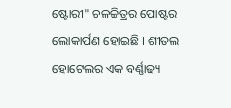ଷ୍ଟୋରୀ" ଚଳଚ୍ଚିତ୍ରର ପୋଷ୍ଟର ଲୋକାର୍ପଣ ହୋଇଛି । ଶୀତଲ ହୋଟେଲର ଏକ ବର୍ଣ୍ଣାଢ୍ୟ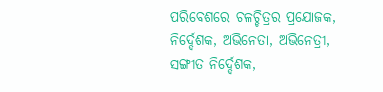ପରିବେଶରେ ଚଳଚ୍ଚିତ୍ରର ପ୍ରଯୋଜକ, ନିର୍ଦ୍ଦେଶକ, ଅଭିନେତା, ଅଭିନେତ୍ରୀ, ସଙ୍ଗୀତ ନିର୍ଦ୍ଦେଶକ,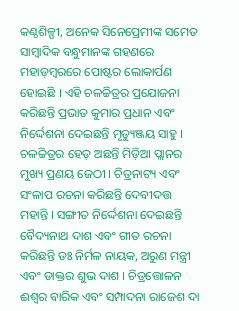କଣ୍ଠଶିଳ୍ପୀ, ଅନେକ ସିନେପ୍ରେମୀଙ୍କ ସମେତ ସାମ୍ବାଦିକ ବନ୍ଧୁମାନଙ୍କ ଗହଣରେ ମହାଡ଼ମ୍ବରରେ ପୋଷ୍ଟର ଲୋକାର୍ପଣ ହୋଇଛି । ଏହି ଚଳଚ୍ଚିତ୍ରର ପ୍ରଯୋଜନା କରିଛନ୍ତି ପ୍ରଭାତ କୁମାର ପ୍ରଧାନ ଏବଂ ନିର୍ଦ୍ଦେଶନା ଦେଇଛନ୍ତି ମୃତ୍ୟୁଞ୍ଜୟ ସାହୁ । ଚଳଚ୍ଚିତ୍ରର ହେଡ଼ ଅଛନ୍ତି ମିଡ଼ିଆ ପ୍ଲାନର ମୁଖ୍ୟ ପ୍ରଣୟ ଜେଠୀ । ଚିତ୍ରନାଟ୍ୟ ଏବଂ ସଂଳାପ ରଚନା କରିଛନ୍ତି ଦେବୀଦତ୍ତ ମହାନ୍ତି । ସଙ୍ଗୀତ ନିର୍ଦ୍ଦେଶନା ଦେଇଛନ୍ତି ବୈଦ୍ୟନାଥ ଦାଶ ଏବଂ ଗୀତ ରଚନା କରିଛନ୍ତି ଡଃ ନିର୍ମଳ ନାୟକ, ଅରୁଣ ମନ୍ତ୍ରୀ ଏବଂ ଡାକ୍ତର ଶୁଭ ଦାଶ । ଚିତ୍ରତ୍ତୋଳନ ଈଶ୍ୱର ବାରିକ ଏବଂ ସମ୍ପାଦନା ରାଜେଶ ଦା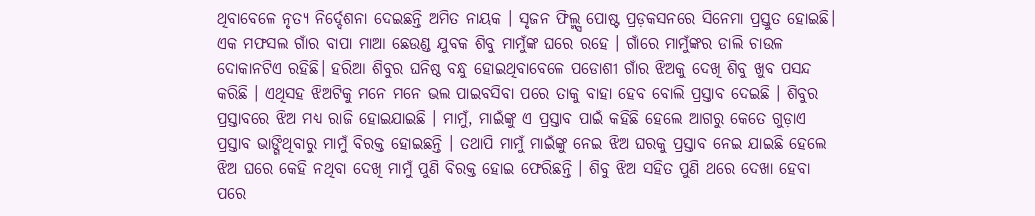ଥିବାବେଳେ ନୃତ୍ୟ ନିର୍ଦ୍ଦେଶନା ଦେଇଛନ୍ତି ଅମିତ ନାୟକ । ସୃଜନ ଫିଲ୍ମ୍ସ ପୋଷ୍ଟ ପ୍ରଡ଼କସନରେ ସିନେମା ପ୍ରସ୍ତୁତ ହୋଇଛି।
ଏକ ମଫସଲ ଗାଁର ବାପା ମାଆ ଛେଉଣ୍ଡ ଯୁବକ ଶିବୁ ମାମୁଁଙ୍କ ଘରେ ରହେ । ଗାଁରେ ମାମୁଁଙ୍କର ଡାଲି ଚାଉଳ ଦୋକାନଟିଏ ରହିଛି। ହରିଆ ଶିବୁର ଘନିଷ୍ଠ ବନ୍ଧୁ ହୋଇଥିବାବେଳେ ପଡୋଶୀ ଗାଁର ଝିଅକୁ ଦେଖି ଶିବୁ ଖୁବ ପସନ୍ଦ କରିଛି । ଏଥିସହ ଝିଅଟିକୁ ମନେ ମନେ ଭଲ ପାଇବସିବା ପରେ ତାକୁ ବାହା ହେବ ବୋଲି ପ୍ରସ୍ତାବ ଦେଇଛି । ଶିବୁର ପ୍ରସ୍ତାବରେ ଝିଅ ମଧ୍ୟ ରାଜି ହୋଇଯାଇଛି । ମାମୁଁ, ମାଇଁଙ୍କୁ ଏ ପ୍ରସ୍ତାବ ପାଇଁ କହିଛି ହେଲେ ଆଗରୁ କେତେ ଗୁଡ଼ାଏ ପ୍ରସ୍ତାବ ଭାଙ୍ଗିଥିବାରୁ ମାମୁଁ ବିରକ୍ତ ହୋଇଛନ୍ତି । ତଥାପି ମାମୁଁ ମାଇଁଙ୍କୁ ନେଇ ଝିଅ ଘରକୁ ପ୍ରସ୍ତାବ ନେଇ ଯାଇଛି ହେଲେ ଝିଅ ଘରେ କେହି ନଥିବା ଦେଖି ମାମୁଁ ପୁଣି ବିରକ୍ତ ହୋଇ ଫେରିଛନ୍ତି । ଶିବୁ ଝିଅ ସହିତ ପୁଣି ଥରେ ଦେଖା ହେବା ପରେ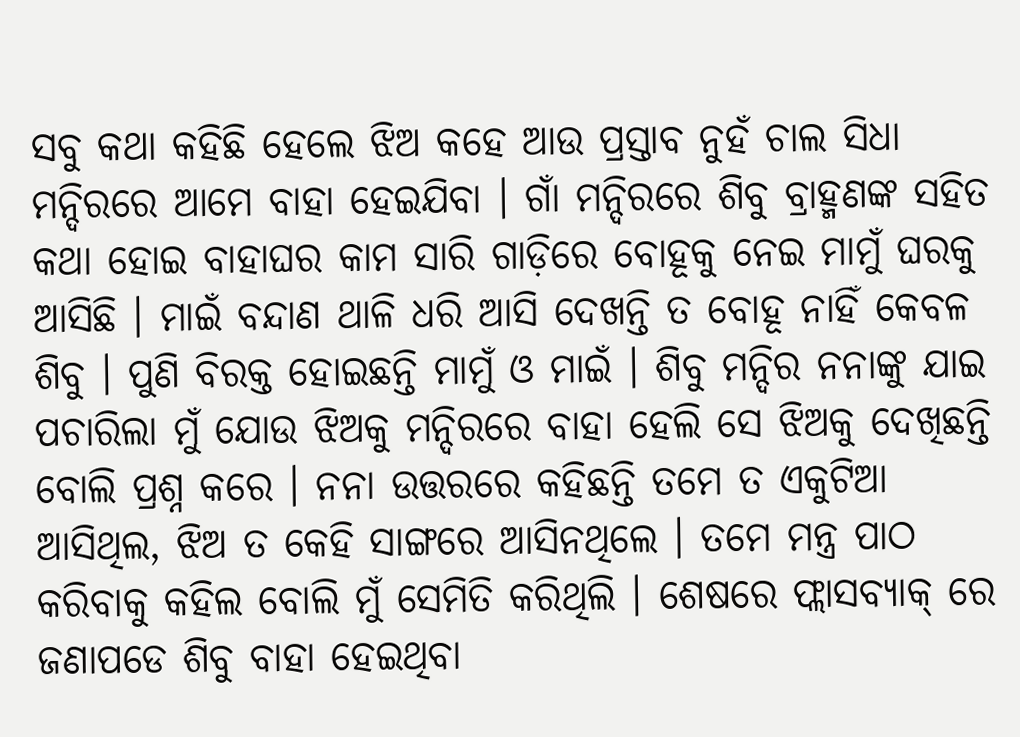ସବୁ କଥା କହିଛି ହେଲେ ଝିଅ କହେ ଆଉ ପ୍ରସ୍ତାବ ନୁହଁ ଚାଲ ସିଧା ମନ୍ଦିରରେ ଆମେ ବାହା ହେଇଯିବା । ଗାଁ ମନ୍ଦିରରେ ଶିବୁ ବ୍ରାହ୍ମଣଙ୍କ ସହିତ କଥା ହୋଇ ବାହାଘର କାମ ସାରି ଗାଡ଼ିରେ ବୋହୂକୁ ନେଇ ମାମୁଁ ଘରକୁ ଆସିଛି । ମାଇଁ ବନ୍ଦାଣ ଥାଳି ଧରି ଆସି ଦେଖନ୍ତି ତ ବୋହୂ ନାହିଁ କେବଳ ଶିବୁ । ପୁଣି ବିରକ୍ତ ହୋଇଛନ୍ତି ମାମୁଁ ଓ ମାଇଁ । ଶିବୁ ମନ୍ଦିର ନନାଙ୍କୁ ଯାଇ ପଚାରିଲା ମୁଁ ଯୋଉ ଝିଅକୁ ମନ୍ଦିରରେ ବାହା ହେଲି ସେ ଝିଅକୁ ଦେଖିଛନ୍ତି ବୋଲି ପ୍ରଶ୍ନ କରେ । ନନା ଉତ୍ତରରେ କହିଛନ୍ତି ତମେ ତ ଏକୁଟିଆ ଆସିଥିଲ, ଝିଅ ତ କେହି ସାଙ୍ଗରେ ଆସିନଥିଲେ । ତମେ ମନ୍ତ୍ର ପାଠ କରିବାକୁ କହିଲ ବୋଲି ମୁଁ ସେମିତି କରିଥିଲି । ଶେଷରେ ଫ୍ଲାସବ୍ୟାକ୍ ରେ ଜଣାପଡେ ଶିବୁ ବାହା ହେଇଥିବା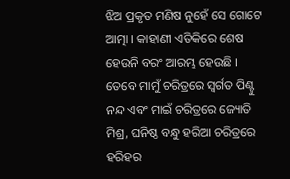ଝିଅ ପ୍ରକୃତ ମଣିଷ ନୁହେଁ ସେ ଗୋଟେ ଆତ୍ମା । କାହାଣୀ ଏତିକିରେ ଶେଷ ହେଉନି ବରଂ ଆରମ୍ଭ ହେଉଛି ।
ତେବେ ମାମୁଁ ଚରିତ୍ରରେ ସ୍ବର୍ଗତ ପିଣ୍ଟୁ ନନ୍ଦ ଏବଂ ମାଇଁ ଚରିତ୍ରରେ ଜ୍ୟୋତି ମିଶ୍ର, ଘନିଷ୍ଠ ବନ୍ଧୁ ହରିଆ ଚରିତ୍ରରେ ହରିହର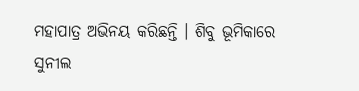ମହାପାତ୍ର ଅଭିନୟ କରିଛନ୍ତି । ଶିବୁ ଭୂମିକାରେ ସୁନୀଲ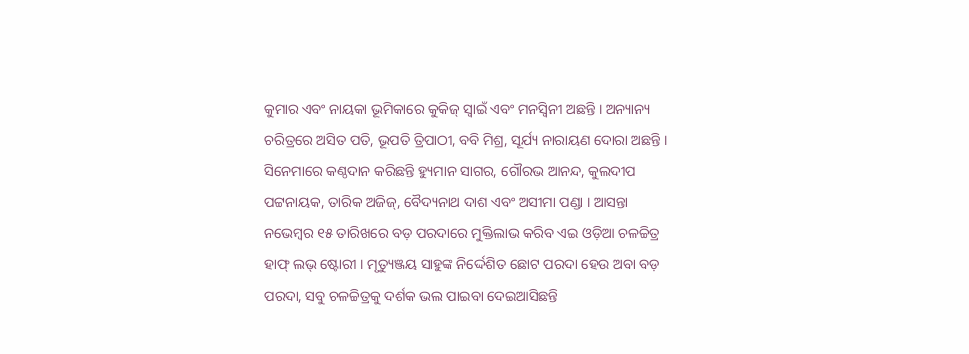କୁମାର ଏବଂ ନାୟକା ଭୂମିକାରେ କୁକିଜ୍ ସ୍ୱାଇଁ ଏବଂ ମନସ୍ବିନୀ ଅଛନ୍ତି । ଅନ୍ୟାନ୍ୟ ଚରିତ୍ରରେ ଅସିତ ପତି, ଭୂପତି ତ୍ରିପାଠୀ, ବବି ମିଶ୍ର, ସୂର୍ଯ୍ୟ ନାରାୟଣ ଦୋରା ଅଛନ୍ତି । ସିନେମାରେ କଣ୍ଠଦାନ କରିଛନ୍ତି ହ୍ୟୁମାନ ସାଗର, ଗୌରଭ ଆନନ୍ଦ, କୁଲଦୀପ ପଟ୍ଟନାୟକ, ତାରିକ ଅଜିଜ୍, ବୈଦ୍ୟନାଥ ଦାଶ ଏବଂ ଅସୀମା ପଣ୍ଡା । ଆସନ୍ତା ନଭେମ୍ବର ୧୫ ତାରିଖରେ ବଡ଼ ପରଦାରେ ମୁକ୍ତିଲାଭ କରିବ ଏଇ ଓଡ଼ିଆ ଚଳଚ୍ଚିତ୍ର ହାଫ୍ ଲଭ୍ ଷ୍ଟୋରୀ । ମୃତ୍ୟୁଞ୍ଜୟ ସାହୁଙ୍କ ନିର୍ଦ୍ଦେଶିତ ଛୋଟ ପରଦା ହେଉ ଅବା ବଡ଼ ପରଦା, ସବୁ ଚଳଚ୍ଚିତ୍ରକୁ ଦର୍ଶକ ଭଲ ପାଇବା ଦେଇଆସିଛନ୍ତି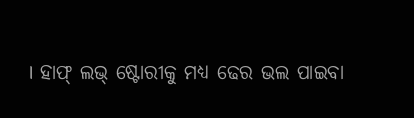। ହାଫ୍ ଲଭ୍ ଷ୍ଟୋରୀକୁ ମଧ୍ୟ ଢେର ଭଲ ପାଇବା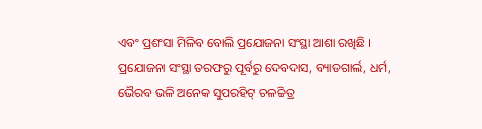ଏବଂ ପ୍ରଶଂସା ମିଳିବ ବୋଲି ପ୍ରଯୋଜନା ସଂସ୍ଥା ଆଶା ରଖିଛି । ପ୍ରଯୋଜନା ସଂସ୍ଥା ତରଫରୁ ପୂର୍ବରୁ ଦେବଦାସ, ବ୍ୟାଡଗାର୍ଲ, ଧର୍ମ, ଭୈରବ ଭଳି ଅନେକ ସୁପରହିଟ୍ ଚଳଚ୍ଚିତ୍ର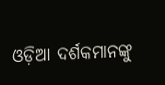ଓଡ଼ିଆ ଦର୍ଶକମାନଙ୍କୁ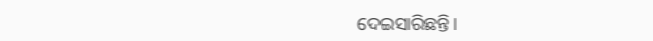ଦେଇସାରିଛନ୍ତି।